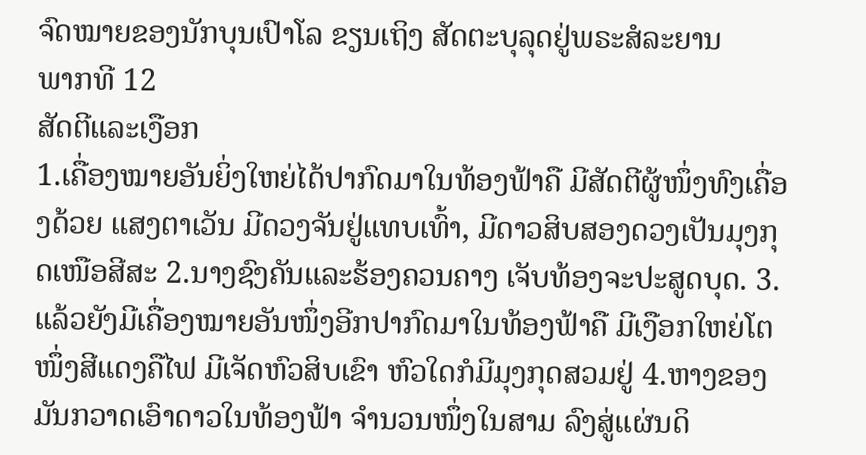ຈົດໝາຍຂອງນັກບຸນເປົາໂລ ຂຽນເຖິງ ສັດຕະບຸລຸດຢູ່ພຣະສໍລະຍານ
ພາກທີ 12
ສັດຕີແລະເງືອກ
1.ເຄື່ອງໝາຍອັນຍິ່ງໃຫຍ່ໄດ້ປາກົດມາໃນທ້ອງຟ້າຄື ມີສັດຕີຜູ້ໜຶ່ງທົງເຄື່ອງດ້ວຍ ແສງຕາເວັນ ມີດວງຈັນຢູ່ແທບເທົ້າ, ມີດາວສິບສອງດວງເປັນມຸງກຸດເໜືອສີສະ 2.ນາງຊົງຄັນແລະຮ້ອງຄວນຄາງ ເຈັບທ້ອງຈະປະສູດບຸດ. 3.ແລ້ວຍັງມີເຄື່ອງໝາຍອັນໜຶ່ງອີກປາກົດມາໃນທ້ອງຟ້າຄື ມີເງືອກໃຫຍ່ໂຕໜຶ່ງສີແດງຄືໄຟ ມີເຈັດຫົວສິບເຂົາ ຫົວໃດກໍມີມຸງກຸດສວມຢູ່ 4.ຫາງຂອງມັນກວາດເອົາດາວໃນທ້ອງຟ້າ ຈຳນວນໜຶ່ງໃນສາມ ລົງສູ່ແຜ່ນດິ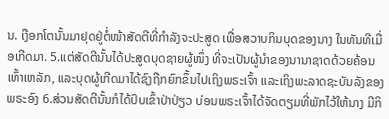ນ. ເງືອກໂຕນັ້ນມາຢຸດຢູ່ຕໍ່ໜ້າສັດຕີທີ່ກຳລັງຈະປະສູດ ເພື່ອສວາບກິນບຸດຂອງນາງ ໃນທັນທີເມື່ອເກີດມາ. 5.ແຕ່ສັດຕີນັ້ນໄດ້ປະສູດບຸດຊາຍຜູ້ໜຶ່ງ ທີ່ຈະເປັນຜູ້ນຳຂອງນານາຊາດດ້ວຍຄ້ອນເທົ້າເຫລັກ, ແລະບຸດຜູ້ເກີດມາໄດ້ຊົງຖືກຍົກຂຶ້ນໄປເຖິງພຣະເຈົ້າ ແລະເຖິງພະລາດຊະບັນລັງຂອງພຣະອົງ 6.ສ່ວນສັດຕີນັ້ນກໍໄດ້ປົບເຂົ້າປ່າປ່ຽວ ບ່ອນພຣະເຈົ້າໄດ້ຈັດຕຽມທີ່ພັກໄວ້ໃຫ້ນາງ ມີກິ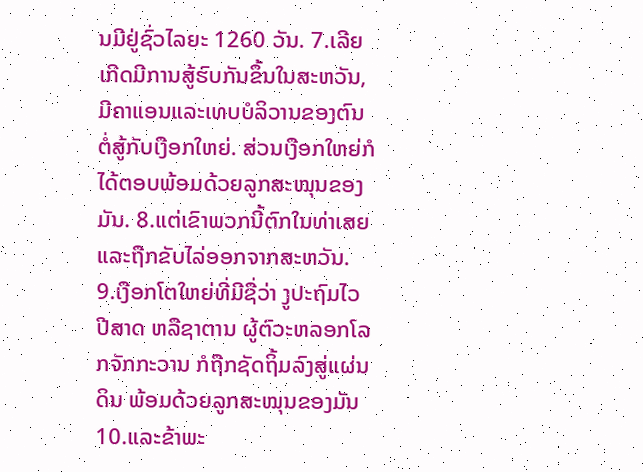ນມີຢູ່ຊົ່ວໄລຍະ 1260 ວັນ. 7.ເລີຍເກີດມີການສູ້ຮົບກັນຂຶ້ນໃນສະຫວັນ, ມີຄາແອນແລະເທບບໍລິວານຂອງຕົນຕໍ່ສູ້ກັບເງືອກໃຫຍ່. ສ່ວນເງືອກໃຫຍ່ກໍໄດ້ຕອບພ້ອມດ້ວຍລູກສະໝຸນຂອງມັນ. 8.ແຕ່ເຂົາພວກນີ້ຕົກໃນທ່າເສຍ ແລະຖືກຂັບໄລ່ອອກຈາກສະຫວັນ. 9.ເງືອກໂຕໃຫຍ່ທີ່ມີຊື່ວ່າ ງູປະຖົມໄວ ປີສາດ ຫລືຊາຕານ ຜູ້ຕົວະຫລອກໂລກຈັກກະວານ ກໍຖືກຊັດຖິ້ມລົງສູ່ແຜ່ນດິນ ພ້ອມດ້ວຍລູກສະໝຸນຂອງມັນ 10.ແລະຂ້າພະ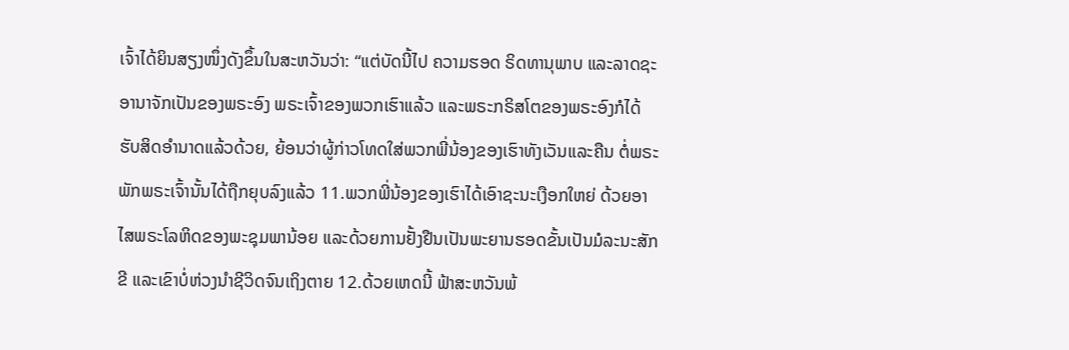ເຈົ້າໄດ້ຍິນສຽງໜຶ່ງດັງຂຶ້ນໃນສະຫວັນວ່າ: “ແຕ່ບັດນີ້ໄປ ຄວາມຮອດ ຣິດທານຸພາບ ແລະລາດຊະອານາຈັກເປັນຂອງພຣະອົງ ພຣະເຈົ້າຂອງພວກເຮົາແລ້ວ ແລະພຣະກຣິສໂຕຂອງພຣະອົງກໍໄດ້ຮັບສິດອຳນາດແລ້ວດ້ວຍ, ຍ້ອນວ່າຜູ້ກ່າວໂທດໃສ່ພວກພີ່ນ້ອງຂອງເຮົາທັງເວັນແລະຄືນ ຕໍ່ພຣະພັກພຣະເຈົ້ານັ້ນໄດ້ຖືກຍຸບລົງແລ້ວ 11.ພວກພີ່ນ້ອງຂອງເຮົາໄດ້ເອົາຊະນະເງືອກໃຫຍ່ ດ້ວຍອາໄສພຣະໂລຫິດຂອງພະຊຸມພານ້ອຍ ແລະດ້ວຍການຢັ້ງຢືນເປັນພະຍານຮອດຂັ້ນເປັນມໍລະນະສັກຂີ ແລະເຂົາບໍ່ຫ່ວງນຳຊີວິດຈົນເຖິງຕາຍ 12.ດ້ວຍເຫດນີ້ ຟ້າສະຫວັນພ້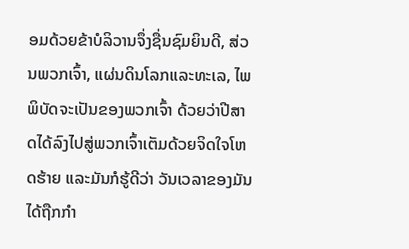ອມດ້ວຍຂ້າບໍລິວານຈຶ່ງຊື່ນຊົມຍິນດີ, ສ່ວນພວກເຈົ້າ, ແຜ່ນດິນໂລກແລະທະເລ, ໄພພິບັດຈະເປັນຂອງພວກເຈົ້າ ດ້ວຍວ່າປີສາດໄດ້ລົງໄປສູ່ພວກເຈົ້າເຕັມດ້ວຍຈິດໃຈໂຫດຮ້າຍ ແລະມັນກໍຮູ້ດີວ່າ ວັນເວລາຂອງມັນໄດ້ຖືກກຳ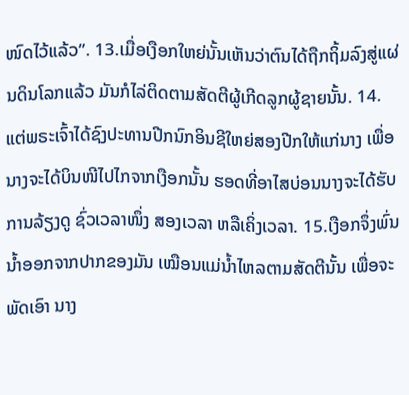ໜົດໄວ້ແລ້ວ”. 13.ເມື່ອເງືອກໃຫຍ່ນັ້ນເຫັນວ່າຕົນໄດ້ຖືກຖິ້ມລົງສູ່ແຜ່ນດິນໂລກແລ້ວ ມັນກໍໄລ່ຕິດຕາມສັດຕີຜູ້ເກີດລູກຜູ້ຊາຍນັ້ນ. 14.ແຕ່ພຣະເຈົ້າໄດ້ຊົງປະທານປີກນົກອິນຊີໃຫຍ່ສອງປີກໃຫ້ແກ່ນາງ ເພື່ອນາງຈະໄດ້ບິນໜີໄປໄກຈາກເງືອກນັ້ນ ຮອດທີ່ອາໄສບ່ອນນາງຈະໄດ້ຮັບການລ້ຽງດູ ຊົ່ວເວລາໜຶ່ງ ສອງເວລາ ຫລືເຄິ່ງເວລາ. 15.ເງືອກຈຶ່ງພົ່ນນ້ຳອອກຈາກປາກຂອງມັນ ເໝືອນແມ່ນ້ຳໄຫລຕາມສັດຕີນັ້ນ ເພື່ອຈະພັດເອົາ ນາງ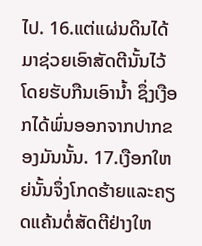ໄປ. 16.ແຕ່ແຜ່ນດິນໄດ້ມາຊ່ວຍເອົາສັດຕີນັ້ນໄວ້ ໂດຍຮັບກືນເອົານ້ຳ ຊຶ່ງເງືອກໄດ້ພົ່ນອອກຈາກປາກຂອງມັນນັ້ນ. 17.ເງືອກໃຫຍ່ນັ້ນຈຶ່ງໂກດຮ້າຍແລະຄຽດແຄ້ນຕໍ່ສັດຕີຢ່າງໃຫ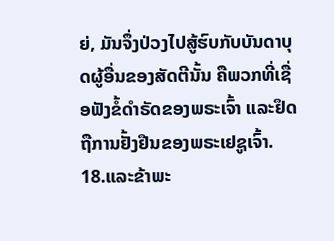ຍ່, ມັນຈຶ່ງປ່ວງໄປສູ້ຮົບກັບບັນດາບຸດຜູ້ອື່ນຂອງສັດຕີນັ້ນ ຄືພວກທີ່ເຊື່ອຟັງຂໍ້ດຳຣັດຂອງພຣະເຈົ້າ ແລະຢຶດຖືການຢັ້ງຢືນຂອງພຣະເຢຊູເຈົ້າ. 18.ແລະຂ້າພະ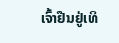ເຈົ້າຢືນຢູ່ເທິ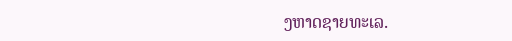ງຫາດຊາຍທະເລ.